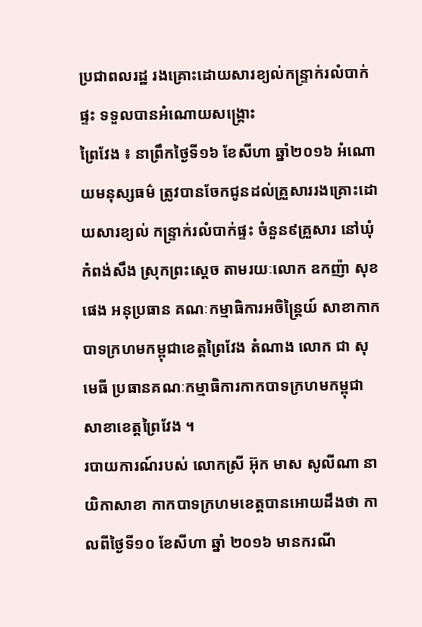ប្រជាពលរដ្ឋ រងគ្រោះដោយសារខ្យល់កន្ទ្រាក់រលំបាក់ផ្ទះ ទទួលបានអំណោយសង្គ្រោះ
ព្រៃវែង ៖ នាព្រឹកថ្ងៃទី១៦ ខែសីហា ឆ្នាំ២០១៦ អំណោយមនុស្សធម៌ ត្រូវបានចែកជូនដល់គ្រួសាររងគ្រោះដោយសារខ្យល់ កន្ទ្រាក់រលំបាក់ផ្ទះ ចំនួន៩គ្រួសារ នៅឃុំកំពង់សឹង ស្រុកព្រះស្តេច តាមរយៈលោក ឧកញ៉ា សុខ ផេង អនុប្រធាន គណៈកម្មាធិការអចិន្ត្រៃយ៍ សាខាកាកបាទក្រហមកម្ពុជាខេត្តព្រៃវែង តំណាង លោក ជា សុមេធី ប្រធានគណៈកម្មាធិការកាកបាទក្រហមកម្ពុជា សាខាខេត្តព្រៃវែង ។
របាយការណ៍របស់ លោកស្រី អ៊ុក មាស សូលីណា នាយិកាសាខា កាកបាទក្រហមខេត្តបានអោយដឹងថា កាលពីថ្ងៃទី១០ ខែសីហា ឆ្នាំ ២០១៦ មានករណី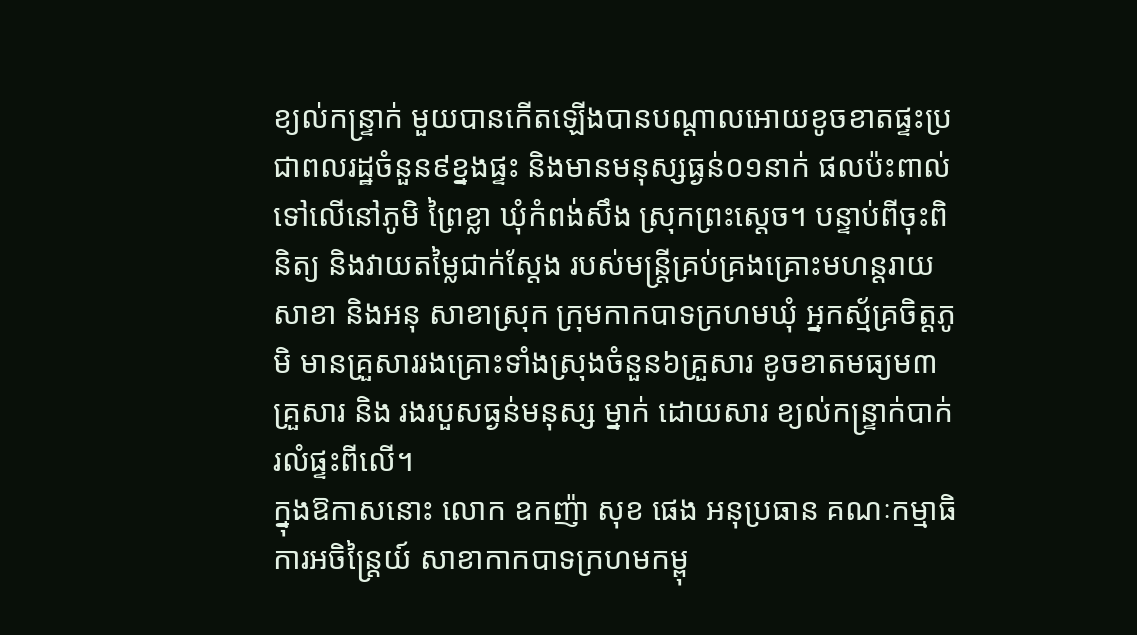ខ្យល់កន្ទ្រាក់ មួយបានកើតឡើងបានបណ្តាលអោយខូចខាតផ្ទះប្រជាពលរដ្ឋចំនួន៩ខ្នងផ្ទះ និងមានមនុស្សធ្ងន់០១នាក់ ផលប៉ះពាល់ទៅលើនៅភូមិ ព្រៃខ្លា ឃុំកំពង់សឹង ស្រុកព្រះស្តេច។ បន្ទាប់ពីចុះពិនិត្យ និងវាយតម្លៃជាក់ស្តែង របស់មន្ត្រីគ្រប់គ្រងគ្រោះមហន្តរាយសាខា និងអនុ សាខាស្រុក ក្រុមកាកបាទក្រហមឃុំ អ្នកស្ម័គ្រចិត្តភូមិ មានគ្រួសាររងគ្រោះទាំងស្រុងចំនួន៦គ្រួសារ ខូចខាតមធ្យម៣គ្រួសារ និង រងរបួសធ្ងន់មនុស្ស ម្នាក់ ដោយសារ ខ្យល់កន្ទ្រាក់បាក់រលំផ្ទះពីលើ។
ក្នុងឱកាសនោះ លោក ឧកញ៉ា សុខ ផេង អនុប្រធាន គណៈកម្មាធិការអចិន្ត្រៃយ៍ សាខាកាកបាទក្រហមកម្ពុ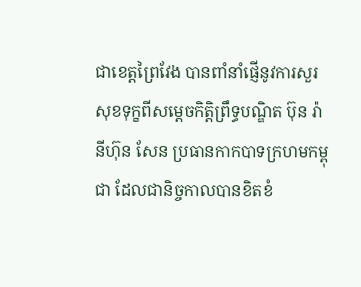ជាខេត្តព្រៃវែង បានពាំនាំផ្ញើនូវការសួរសុខទុក្ខពីសម្តេចកិត្តិព្រឹទ្ធបណ្ឌិត ប៊ុន រ៉ានីហ៊ុន សែន ប្រធានកាកបាទក្រហមកម្ពុជា ដែលជានិច្ចកាលបានខិតខំ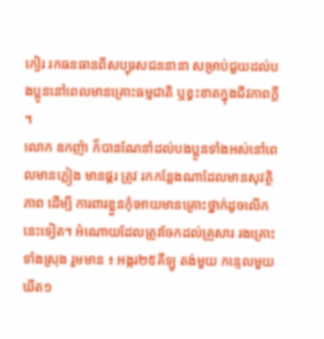កៀរ រកធនធានពីសប្បុរសជននានា សម្រាប់ជួយដល់បងប្អូននៅពេលមានគ្រោះធម្មជាតិ ឬខ្វះខាតក្នុងជីវភាពក្តី ។
លោក ឧកញ៉ា ក៏បានណែនាំដល់បងប្អូនទាំងអស់នៅពេលមានភ្លៀង មានផ្គរ ត្រូវ រកកន្លែងណាដែលមានសុវត្ថិភាព ដើម្បី ការពារខ្លួនកុំអោយមានគ្រោះថ្នាក់ដូចលើកនេះទៀត។ អំណោយដែលត្រូវចែកដល់គ្រួសារ រងគ្រោះ ទាំងស្រុង រួមមាន ៖ អង្ករ២៥គីឡូ តង់មួយ កន្ទេលមួយ ឃីត១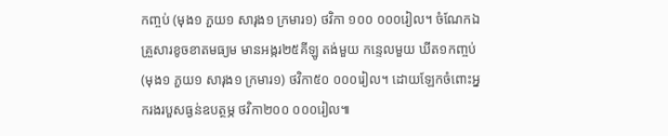កញ្ចប់ (មុង១ ភួយ១ សារុង១ ក្រមារ១) ថវិកា ១០០ ០០០រៀល។ ចំណែកឯគ្រួសារខូចខាតមធ្យម មានអង្ករ២៥គីឡូ តង់មួយ កន្ទេលមួយ ឃីត១កញ្ចប់(មុង១ ភួយ១ សារុង១ ក្រមារ១) ថវិកា៥០ ០០០រៀល។ ដោយឡែកចំពោះអ្នករងរបួសធ្ងន់ឧបត្ថម្ភ ថវិកា២០០ ០០០រៀល៕